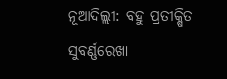ନୂଆଦିଲ୍ଲୀ: ବହୁ ପ୍ରତୀକ୍ଷିତ ସୁବର୍ଣ୍ଣରେଖା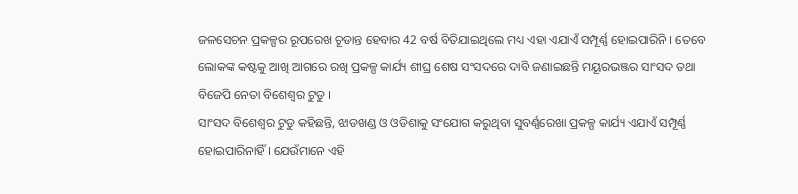ଜଳସେଚନ ପ୍ରକଳ୍ପର ରୂପରେଖ ଚୂଡାନ୍ତ ହେବାର 42 ବର୍ଷ ବିତିଯାଇଥିଲେ ମଧ୍ୟ ଏହା ଏଯାଏଁ ସମ୍ପୂର୍ଣ୍ଣ ହୋଇପାରିନି । ତେବେ ଲୋକଙ୍କ କଷ୍ଟକୁ ଆଖି ଆଗରେ ରଖି ପ୍ରକଳ୍ପ କାର୍ଯ୍ୟ ଶୀଘ୍ର ଶେଷ ସଂସଦରେ ଦାବି ଜଣାଇଛନ୍ତି ମୟୂରଭଞ୍ଜର ସାଂସଦ ତଥା ବିଜେପି ନେତା ବିଶେଶ୍ବର ଟୁଡୁ ।
ସାଂସଦ ବିଶେଶ୍ବର ଟୁଡୁ କହିଛନ୍ତି, ଝାଡଖଣ୍ଡ ଓ ଓଡିଶାକୁ ସଂଯୋଗ କରୁଥିବା ସୁବର୍ଣ୍ଣରେଖା ପ୍ରକଳ୍ପ କାର୍ଯ୍ୟ ଏଯାଏଁ ସମ୍ପୂର୍ଣ୍ଣ ହୋଇପାରିନାହିଁ । ଯେଉଁମାନେ ଏହି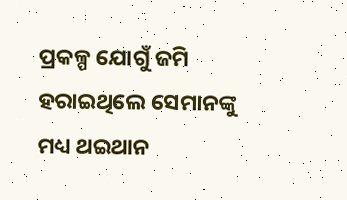ପ୍ରକଳ୍ପ ଯୋଗୁଁ ଜମି ହରାଇଥିଲେ ସେମାନଙ୍କୁ ମଧ୍ୟ ଥଇଥାନ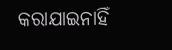କରାଯାଇନାହିଁ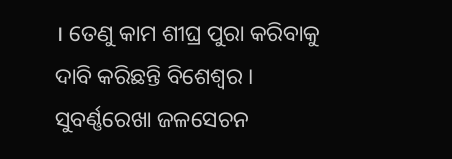। ତେଣୁ କାମ ଶୀଘ୍ର ପୁରା କରିବାକୁ ଦାବି କରିଛନ୍ତି ବିଶେଶ୍ବର ।
ସୁବର୍ଣ୍ଣରେଖା ଜଳସେଚନ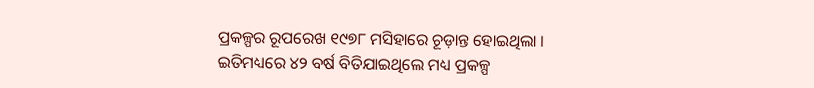ପ୍ରକଳ୍ପର ରୂପରେଖ ୧୯୭୮ ମସିହାରେ ଚୂଡ଼ାନ୍ତ ହୋଇଥିଲା । ଇତିମଧ୍ୟରେ ୪୨ ବର୍ଷ ବିତିଯାଇଥିଲେ ମଧ୍ୟ ପ୍ରକଳ୍ପ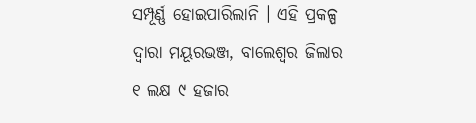ସମ୍ପୂର୍ଣ୍ଣ ହୋଇପାରିଲାନି । ଏହି ପ୍ରକଳ୍ପ ଦ୍ବାରା ମୟୂରଭଞ୍ଜ, ବାଲେଶ୍ବର ଜିଲାର ୧ ଲକ୍ଷ ୯ ହଜାର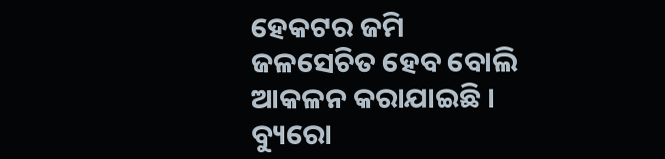ହେକଟର ଜମି ଜଳସେଚିତ ହେବ ବୋଲି ଆକଳନ କରାଯାଇଛି ।
ବ୍ୟୁରୋ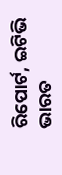ରିପୋର୍ଟ, ଇଟିଭି ଭାରତ